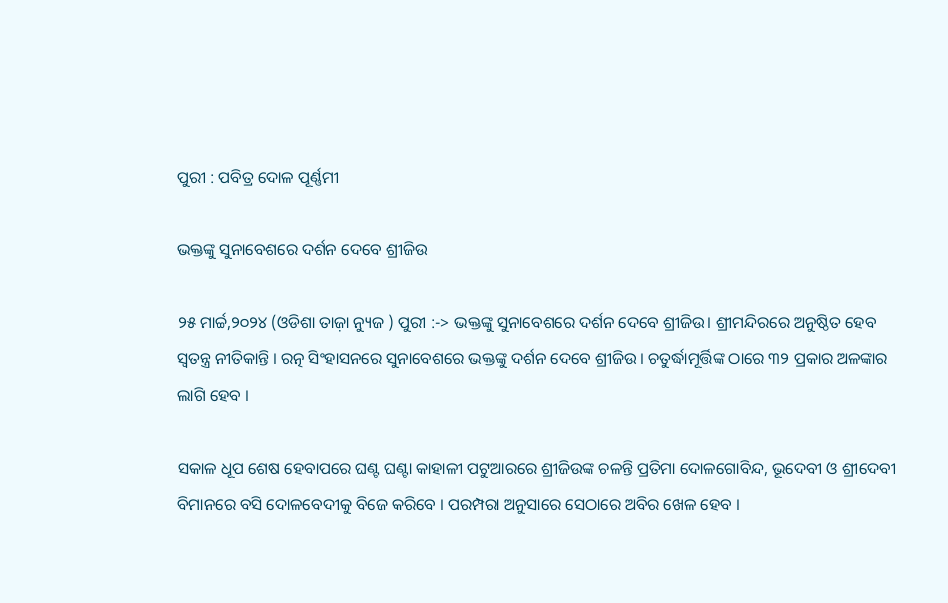ପୁରୀ : ପବିତ୍ର ଦୋଳ ପୂର୍ଣ୍ଣମୀ

ଭକ୍ତଙ୍କୁ ସୁନାବେଶରେ ଦର୍ଶନ ଦେବେ ଶ୍ରୀଜିଉ

୨୫ ମାର୍ଚ୍ଚ,୨୦୨୪ (ଓଡିଶା ତାଜ଼ା ନ୍ୟୁଜ ) ପୁରୀ :-> ଭକ୍ତଙ୍କୁ ସୁନାବେଶରେ ଦର୍ଶନ ଦେବେ ଶ୍ରୀଜିଉ। ଶ୍ରୀମନ୍ଦିରରେ ଅନୁଷ୍ଠିତ ହେବ ସ୍ୱତନ୍ତ୍ର ନୀତିକାନ୍ତି । ରତ୍ନ ସିଂହାସନରେ ସୁନାବେଶରେ ଭକ୍ତଙ୍କୁ ଦର୍ଶନ ଦେବେ ଶ୍ରୀଜିଉ । ଚତୁର୍ଦ୍ଧାମୂର୍ତ୍ତିଙ୍କ ଠାରେ ୩୨ ପ୍ରକାର ଅଳଙ୍କାର ଲାଗି ହେବ ।

ସକାଳ ଧୂପ ଶେଷ ହେବାପରେ ଘଣ୍ଟ ଘଣ୍ଟା କାହାଳୀ ପଟୁଆରରେ ଶ୍ରୀଜିଉଙ୍କ ଚଳନ୍ତି ପ୍ରତିମା ଦୋଳଗୋବିନ୍ଦ, ଭୂଦେବୀ ଓ ଶ୍ରୀଦେବୀ ବିମାନରେ ବସି ଦୋଳବେଦୀକୁ ବିଜେ କରିବେ । ପରମ୍ପରା ଅନୁସାରେ ସେଠାରେ ଅବିର ଖେଳ ହେବ ।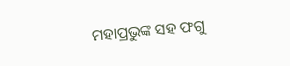ମହାପ୍ରଭୁଙ୍କ ସହ ଫଗୁ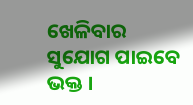ଖେଳିବାର ସୁଯୋଗ ପାଇବେ ଭକ୍ତ ।